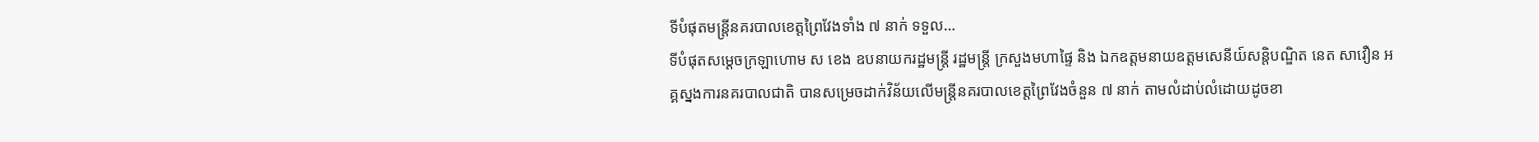ទីបំផុតមន្ត្រីនគរបាលខេត្តព្រៃវែងទាំង ៧ នាក់ ទទួល…
ទីបំផុតសម្ដេចក្រឡាហោម ស ខេង ឧបនាយករដ្ឋមន្ត្រី រដ្ឋមន្ត្រី ក្រសួងមហាផ្ទៃ និង ឯកឧត្ដមនាយឧត្ដមសេនីយ៍សន្តិបណ្ឌិត នេត សាវឿន អគ្គស្នងការនគរបាលជាតិ បានសម្រេចដាក់វិន័យលេីមន្រ្តីនគរបាលខេត្តព្រៃវែងចំនួន ៧ នាក់ តាមលំដាប់លំដោយដូចខា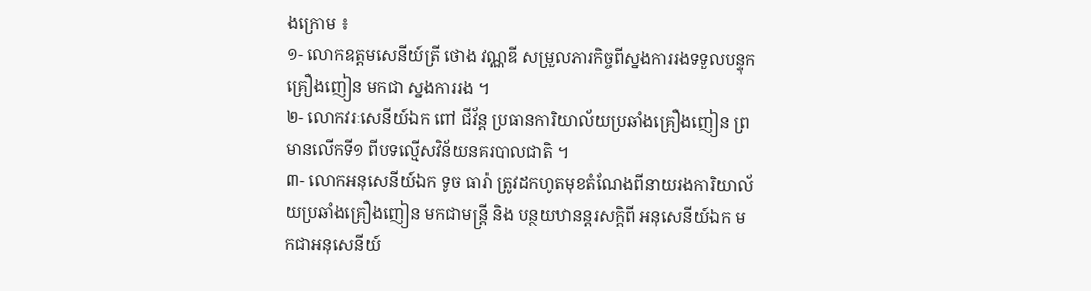ងក្រោម ៖
១- លោកឧត្ដមសេនីយ៍ត្រី ថោង វណ្ណឌី សម្រួលភារកិច្ចពីស្នងការរងទទួលបន្ទុកគ្រឿងញៀន មកជា ស្នងការរង ។
២- លោកវរៈសេនីយ៍ឯក ពៅ ជីវ័ន្ត ប្រធានការិយាល័យប្រឆាំងគ្រឿងញៀន ព្រមានលេីកទី១ ពីបទល្មេីសវិន័យនគរបាលជាតិ ។
៣- លោកអនុសេនីយ៍ឯក ទូច ធារ៉ា ត្រូវដកហូតមុខតំណែងពីនាយរងការិយាល័យប្រឆាំងគ្រឿងញៀន មកជាមន្ត្រី និង បន្ថយឋានន្តរសក្ដិពី អនុសេនីយ៍ឯក មកជាអនុសេនីយ៍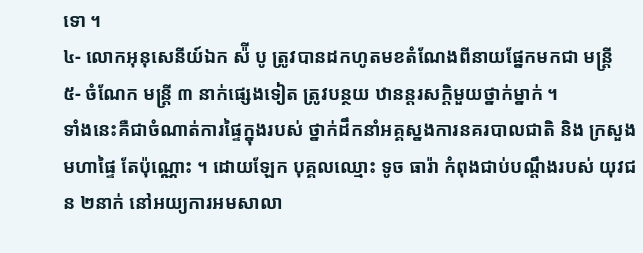ទោ ។
៤- លោកអុនុសេនីយ៍ឯក ស៉ី បូ ត្រូវបានដកហូតមខតំណែងពីនាយផ្នែកមកជា មន្ត្រី
៥- ចំណែក មន្ត្រី ៣ នាក់ផ្សេងទៀត ត្រូវបន្ថយ ឋានន្តរសក្ដិមួយថ្នាក់ម្នាក់ ។
ទាំងនេះគឺជាចំណាត់ការផ្ទៃក្នុងរបស់ ថ្នាក់ដឹកនាំអគ្គស្នងការនគរបាលជាតិ និង ក្រសួងមហាផ្ទៃ តែប៉ុណ្ណោះ ។ ដោយឡែក បុគ្គលឈ្មោះ ទូច ធារ៉ា កំពុងជាប់បណ្ដឹងរបស់ យុវជន ២នាក់ នៅអយ្យការអមសាលា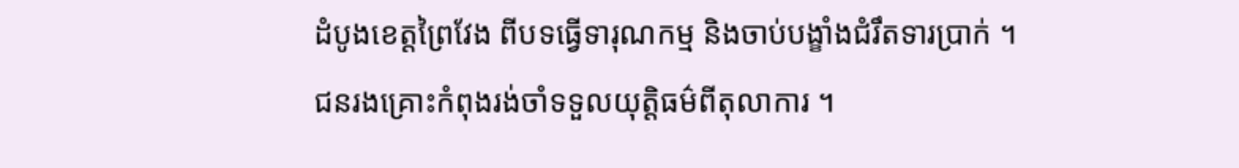ដំបូងខេត្តព្រៃវែង ពីបទធ្វើទារុណកម្ម និងចាប់បង្ខាំងជំរឹតទារប្រាក់ ។
ជនរងគ្រោះកំពុងរង់ចាំទទួលយុត្តិធម៌ពីតុលាការ ។